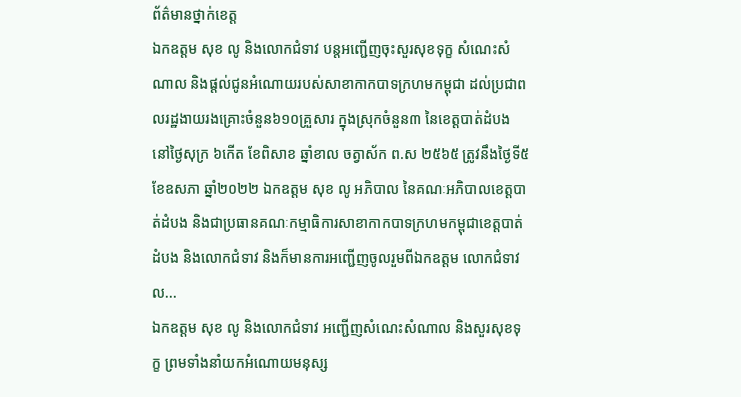ព័ត៌មានថ្នាក់ខេត្ត
ឯកឧត្តម សុខ លូ និងលោកជំទាវ បន្តអញ្ជើញចុះសួរសុខទុក្ខ សំណេះសំណាល និងផ្ដល់ជូនអំណោយរបស់សាខាកាកបាទក្រហមកម្ពុជា ដល់ប្រជាពលរដ្ឋងាយរងគ្រោះចំនួន៦១០គ្រួសារ ក្នុងស្រុកចំនួន៣ នៃខេត្តបាត់ដំបង
នៅថ្ងៃសុក្រ ៦កើត ខែពិសាខ ឆ្នាំខាល ចត្វាស័ក ព.ស ២៥៦៥ ត្រូវនឹងថ្ងៃទី៥ ខែឧសភា ឆ្នាំ២០២២ ឯកឧត្តម សុខ លូ អភិបាល នៃគណៈអភិបាលខេត្តបាត់ដំបង និងជាប្រធានគណៈកម្មាធិការសាខាកាកបាទក្រហមកម្ពុជាខេត្តបាត់ដំបង និងលោកជំទាវ និងក៏មានការអញ្ជើញចូលរួមពីឯកឧត្តម លោកជំទាវ ល...
ឯកឧត្តម សុខ លូ និងលោកជំទាវ អញ្ជើញសំណេះសំណាល និងសួរសុខទុក្ខ ព្រមទាំងនាំយកអំណោយមនុស្ស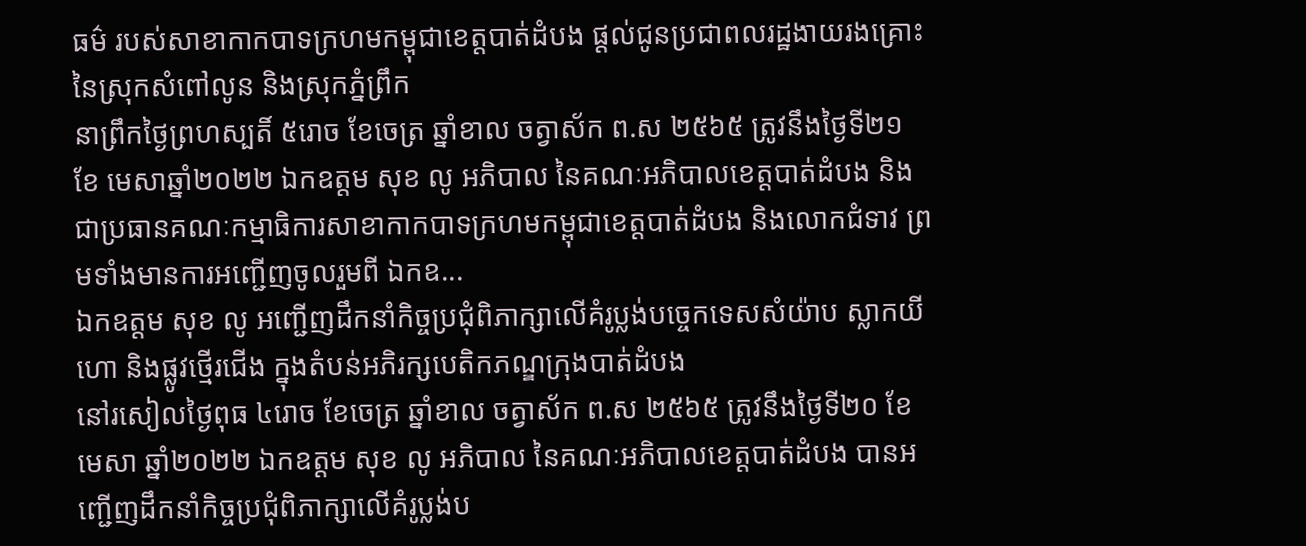ធម៌ របស់សាខាកាកបាទក្រហមកម្ពុជាខេត្តបាត់ដំបង ផ្តល់ជូនប្រជាពលរដ្ឋងាយរងគ្រោះនៃស្រុកសំពៅលូន និងស្រុកភ្នំព្រឹក
នាព្រឹកថ្ងៃព្រហស្បតិ៍ ៥រោច ខែចេត្រ ឆ្នាំខាល ចត្វាស័ក ព.ស ២៥៦៥ ត្រូវនឹងថ្ងៃទី២១ ខែ មេសាឆ្នាំ២០២២ ឯកឧត្តម សុខ លូ អភិបាល នៃគណៈអភិបាលខេត្តបាត់ដំបង និងជាប្រធានគណៈកម្មាធិការសាខាកាកបាទក្រហមកម្ពុជាខេត្តបាត់ដំបង និងលោកជំទាវ ព្រមទាំងមានការអញ្ជើញចូលរួមពី ឯកឧ...
ឯកឧត្តម សុខ លូ អញ្ជើញដឹកនាំកិច្ចប្រជុំពិភាក្សាលើគំរូប្លង់បច្ចេកទេសសំយ៉ាប ស្លាកយីហោ និងផ្លូវថ្មើរជើង ក្នុងតំបន់អភិរក្សបេតិកភណ្ឌក្រុងបាត់ដំបង
នៅរសៀលថ្ងៃពុធ ៤រោច ខែចេត្រ ឆ្នាំខាល ចត្វាស័ក ព.ស ២៥៦៥ ត្រូវនឹងថ្ងៃទី២០ ខែមេសា ឆ្នាំ២០២២ ឯកឧត្តម សុខ លូ អភិបាល នៃគណៈអភិបាលខេត្តបាត់ដំបង បានអញ្ជើញដឹកនាំកិច្ចប្រជុំពិភាក្សាលើគំរូប្លង់ប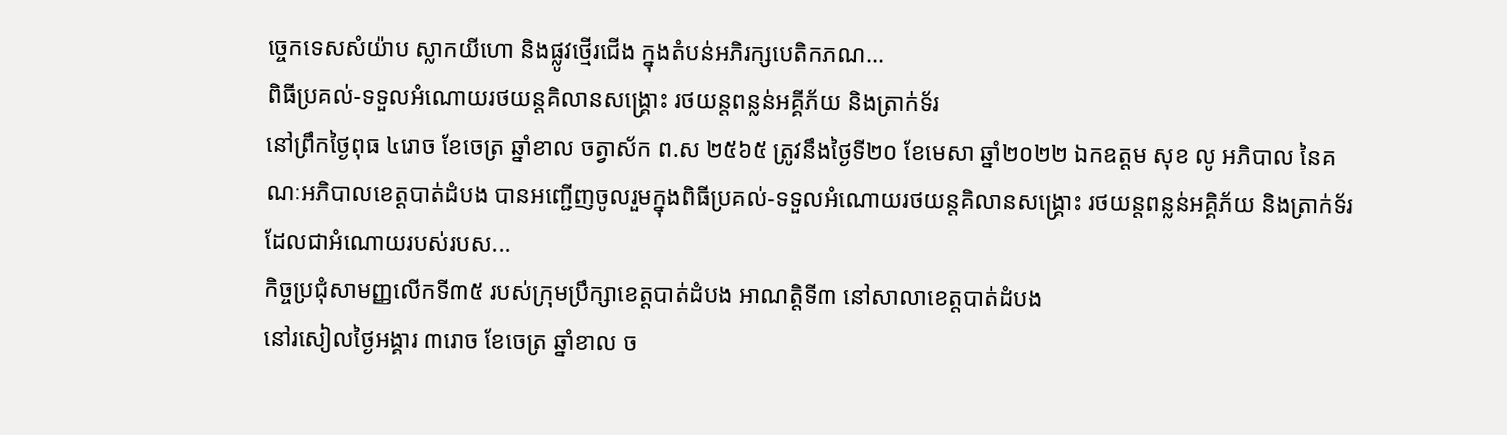ច្ចេកទេសសំយ៉ាប ស្លាកយីហោ និងផ្លូវថ្មើរជើង ក្នុងតំបន់អភិរក្សបេតិកភណ...
ពិធីប្រគល់-ទទួលអំណោយរថយន្តគិលានសង្រ្គោះ រថយន្តពន្លន់អគ្គីភ័យ និងត្រាក់ទ័រ
នៅព្រឹកថ្ងៃពុធ ៤រោច ខែចេត្រ ឆ្នាំខាល ចត្វាស័ក ព.ស ២៥៦៥ ត្រូវនឹងថ្ងៃទី២០ ខែមេសា ឆ្នាំ២០២២ ឯកឧត្តម សុខ លូ អភិបាល នៃគណៈអភិបាលខេត្តបាត់ដំបង បានអញ្ជើញចូលរួមក្នុងពិធីប្រគល់-ទទួលអំណោយរថយន្តគិលានសង្រ្គោះ រថយន្តពន្លន់អគ្គិភ័យ និងត្រាក់ទ័រ ដែលជាអំណោយរបស់របស...
កិច្ចប្រជុំសាមញ្ញលើកទី៣៥ របស់ក្រុមប្រឹក្សាខេត្តបាត់ដំបង អាណត្តិទី៣ នៅសាលាខេត្តបាត់ដំបង
នៅរសៀលថ្ងៃអង្គារ ៣រោច ខែចេត្រ ឆ្នាំខាល ច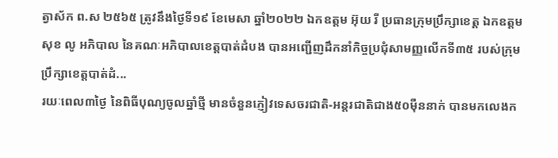ត្វាស័ក ព.ស ២៥៦៥ ត្រូវនឹងថ្ងៃទី១៩ ខែមេសា ឆ្នាំ២០២២ ឯកឧត្តម អ៊ុយ រី ប្រធានក្រុមប្រឹក្សាខេត្ត ឯកឧត្តម សុខ លូ អភិបាល នៃគណៈអភិបាលខេត្តបាត់ដំបង បានអញ្ជើញដឹកនាំកិច្ចប្រជុំសាមញ្ញលើកទី៣៥ របស់ក្រុមប្រឹក្សាខេត្តបាត់ដំ...
រយៈពេល៣ថ្ងៃ នៃពិធីបុណ្យចូលឆ្នាំថ្មី មានចំនួនភ្ញៀវទេសចរជាតិ-អន្តរជាតិជាង៥០ម៉ឺននាក់ បានមកលេងក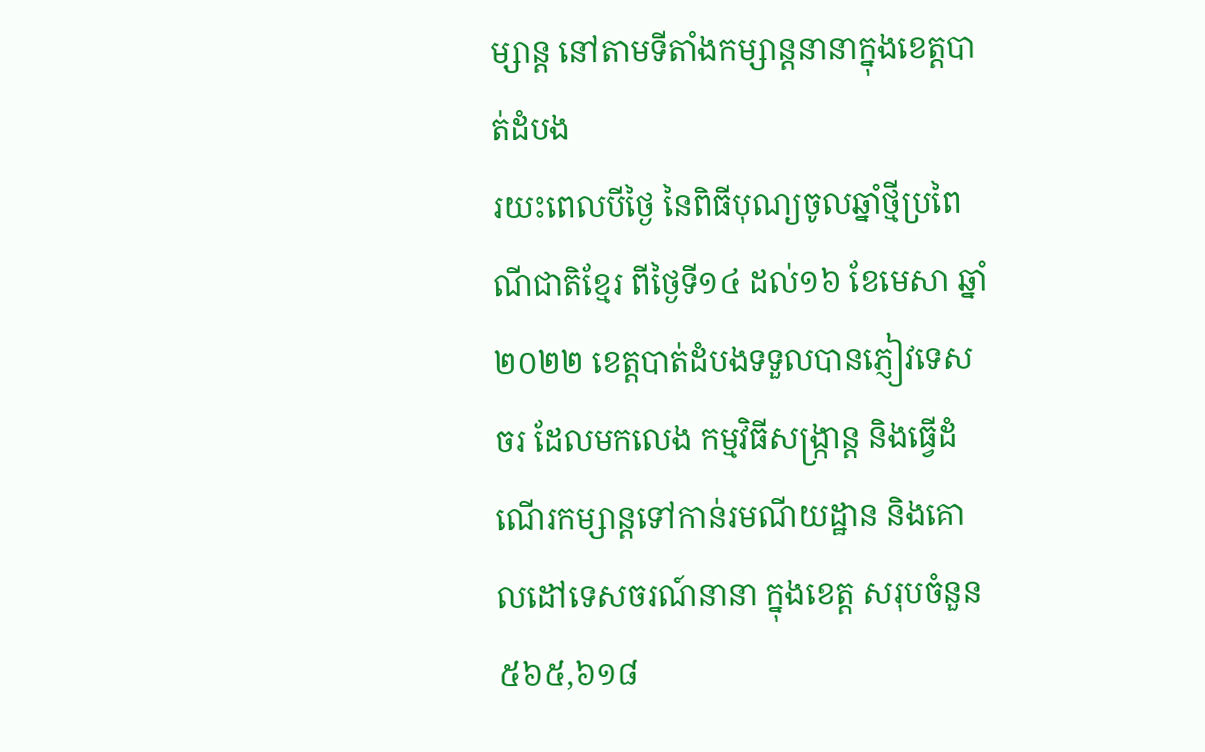ម្សាន្ត នៅតាមទីតាំងកម្សាន្តនានាក្នុងខេត្តបាត់ដំបង
រយះពេលបីថ្ងៃ នៃពិធីបុណ្យចូលឆ្នាំថ្មីប្រពៃណីជាតិខ្មែរ ពីថ្ងៃទី១៤ ដល់១៦ ខែមេសា ឆ្នាំ២០២២ ខេត្តបាត់ដំបងទទួលបានភ្ញៀវទេសចរ ដែលមកលេង កម្មវិធីសង្រ្កាន្ត និងធ្វើដំណើរកម្សាន្តទៅកាន់រមណីយដ្ឋាន និងគោលដៅទេសចរណ៍នានា ក្នុងខេត្ត សរុបចំនួន ៥៦៥,៦១៨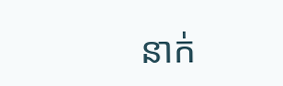នាក់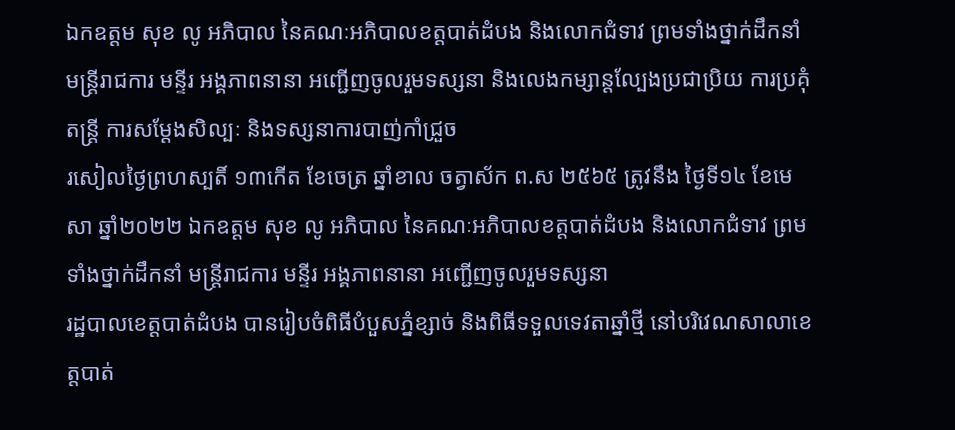ឯកឧត្តម សុខ លូ អភិបាល នៃគណៈអភិបាលខត្តបាត់ដំបង និងលោកជំទាវ ព្រមទាំងថ្នាក់ដឹកនាំ មន្ត្រីរាជការ មន្ទីរ អង្គភាពនានា អញ្ជើញចូលរួមទស្សនា និងលេងកម្សាន្តល្បែងប្រជាប្រិយ ការប្រគុំតន្ត្រី ការសម្តែងសិល្បៈ និងទស្សនាការបាញ់កាំជ្រួច
រសៀលថ្ងៃព្រហស្បតិ៍ ១៣កើត ខែចេត្រ ឆ្នាំខាល ចត្វាស័ក ព.ស ២៥៦៥ ត្រូវនឹង ថ្ងៃទី១៤ ខែមេសា ឆ្នាំ២០២២ ឯកឧត្តម សុខ លូ អភិបាល នៃគណៈអភិបាលខត្តបាត់ដំបង និងលោកជំទាវ ព្រមទាំងថ្នាក់ដឹកនាំ មន្ត្រីរាជការ មន្ទីរ អង្គភាពនានា អញ្ជើញចូលរួមទស្សនា
រដ្ឋបាលខេត្តបាត់ដំបង បានរៀបចំពិធីបំបួសភ្នំខ្សាច់ និងពិធីទទួលទេវតាឆ្នាំថ្មី នៅបរិវេណសាលាខេត្តបាត់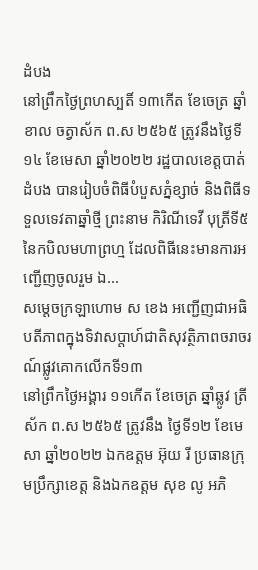ដំបង
នៅព្រឹកថ្ងៃព្រហស្បតិ៍ ១៣កើត ខែចេត្រ ឆ្នាំខាល ចត្វាស័ក ព.ស ២៥៦៥ ត្រូវនឹងថ្ងៃទី១៤ ខែមេសា ឆ្នាំ២០២២ រដ្ឋបាលខេត្តបាត់ដំបង បានរៀបចំពិធីបំបួសភ្នំខ្សាច់ និងពិធីទទួលទេវតាឆ្នាំថ្មី ព្រះនាម កិរិណីទេវី បុត្រីទី៥ នៃកបិលមហាព្រហ្ម ដែលពិធីនេះមានការអញ្ជើញចូលរួម ឯ...
សម្ដេចក្រឡាហោម ស ខេង អញ្ជើញជាអធិបតីភាពក្នុងទិវាសប្ដាហ៍ជាតិសុវត្ថិភាពចរាចរណ៍ផ្លូវគោកលើកទី១៣
នៅព្រឹកថ្ងៃអង្គារ ១១កើត ខែចេត្រ ឆ្នាំឆ្លូវ ត្រីស័ក ព.ស ២៥៦៥ ត្រូវនឹង ថ្ងៃទី១២ ខែមេសា ឆ្នាំ២០២២ ឯកឧត្តម អ៊ុយ រី ប្រធានក្រុមប្រឹក្សាខេត្ត និងឯកឧត្តម សុខ លូ អភិ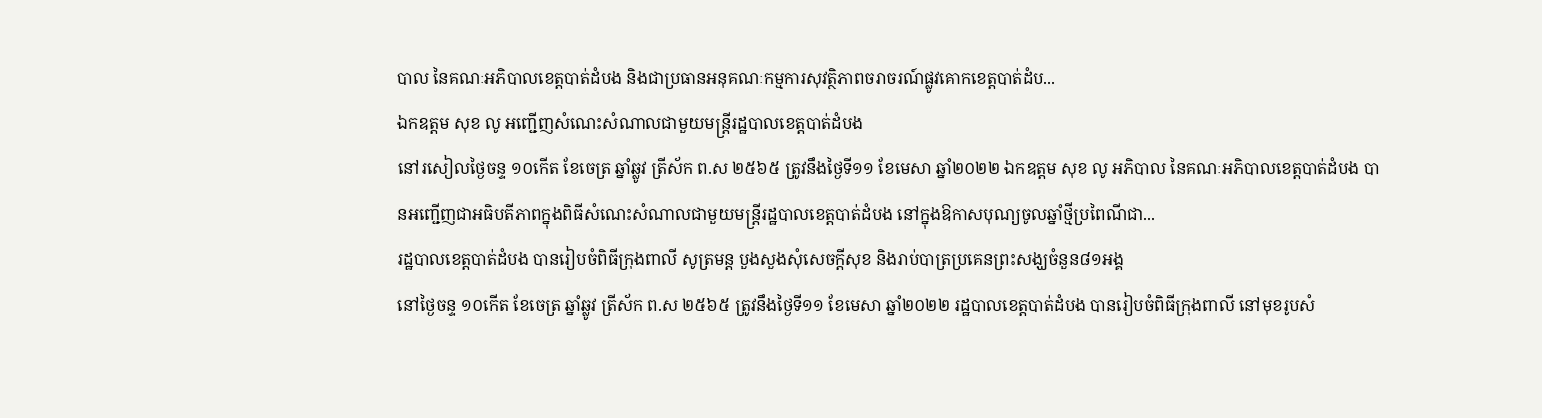បាល នៃគណៈអភិបាលខេត្តបាត់ដំបង និងជាប្រធានអនុគណៈកម្មការសុវត្ថិភាពចរាចរណ៍ផ្លូវគោកខេត្តបាត់ដំប...
ឯកឧត្តម សុខ លូ អញ្ជើញសំណេះសំណាលជាមួយមន្រ្ដីរដ្ឋបាលខេត្តបាត់ដំបង
នៅរសៀលថ្ងៃចន្ទ ១០កើត ខែចេត្រ ឆ្នាំឆ្លូវ ត្រីស័ក ព.ស ២៥៦៥ ត្រូវនឹងថ្ងៃទី១១ ខែមេសា ឆ្នាំ២០២២ ឯកឧត្តម សុខ លូ អភិបាល នៃគណៈអភិបាលខេត្តបាត់ដំបង បានអញ្ជើញជាអធិបតីភាពក្នុងពិធីសំណេះសំណាលជាមួយមន្រ្ដីរដ្ឋបាលខេត្តបាត់ដំបង នៅក្នុងឱកាសបុណ្យចូលឆ្នាំថ្មីប្រពៃណីជា...
រដ្ឋបាលខេត្តបាត់ដំបង បានរៀបចំពិធីក្រុងពាលី សូត្រមន្ត បួងសួងសុំសេចក្ដីសុខ និងរាប់បាត្រប្រគេនព្រះសង្ឃចំនួន៨១អង្គ
នៅថ្ងៃចន្ទ ១០កើត ខែចេត្រ ឆ្នាំឆ្លូវ ត្រីស័ក ព.ស ២៥៦៥ ត្រូវនឹងថ្ងៃទី១១ ខែមេសា ឆ្នាំ២០២២ រដ្ឋបាលខេត្តបាត់ដំបង បានរៀបចំពិធីក្រុងពាលី នៅមុខរូបសំ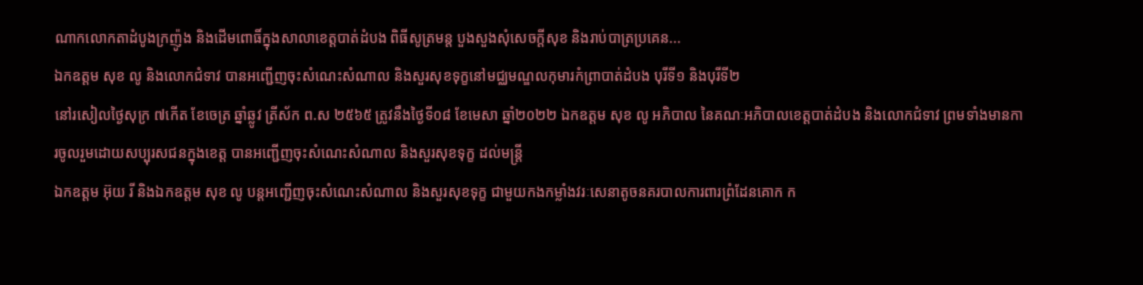ណាកលោកតាដំបូងក្រញ៉ូង និងដើមពោធិ៍ក្នុងសាលាខេត្តបាត់ដំបង ពិធីសូត្រមន្ត បួងសួងសុំសេចក្ដីសុខ និងរាប់បាត្រប្រគេន...
ឯកឧត្តម សុខ លូ និងលោកជំទាវ បានអញ្ជើញចុះសំណេះសំណាល និងសួរសុខទុក្ខនៅមជ្ឈមណ្ឌលកុមារកំព្រាបាត់ដំបង បុរីទី១ និងបុរីទី២
នៅរសៀលថ្ងៃសុក្រ ៧កើត ខែចេត្រ ឆ្នាំឆ្លូវ ត្រីស័ក ព.ស ២៥៦៥ ត្រូវនឹងថ្ងៃទី០៨ ខែមេសា ឆ្នាំ២០២២ ឯកឧត្តម សុខ លូ អភិបាល នៃគណៈអភិបាលខេត្តបាត់ដំបង និងលោកជំទាវ ព្រមទាំងមានការចូលរួមដោយសប្បុរសជនក្នុងខេត្ត បានអញ្ជើញចុះសំណេះសំណាល និងសួរសុខទុក្ខ ដល់មន្រ្ដី
ឯកឧត្តម អ៊ុយ រី និងឯកឧត្តម សុខ លូ បន្តអញ្ជើញចុះសំណេះសំណាល និងសួរសុខទុក្ខ ជាមួយកងកម្លាំងវរៈសេនាតូចនគរបាលការពារព្រំដែនគោក ក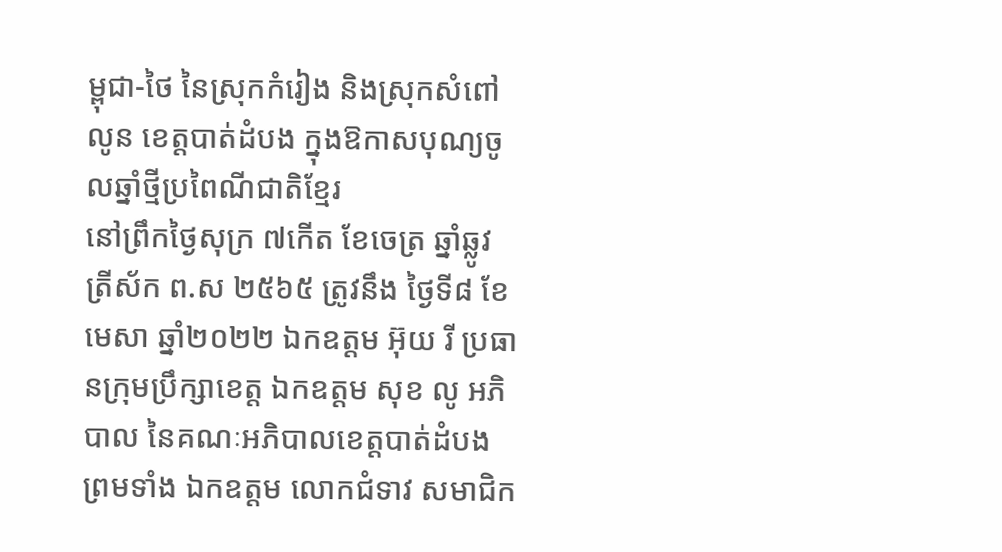ម្ពុជា-ថៃ នៃស្រុកកំរៀង និងស្រុកសំពៅលូន ខេត្តបាត់ដំបង ក្នុងឱកាសបុណ្យចូលឆ្នាំថ្មីប្រពៃណីជាតិខ្មែរ
នៅព្រឹកថ្ងៃសុក្រ ៧កើត ខែចេត្រ ឆ្នាំឆ្លូវ ត្រីស័ក ព.ស ២៥៦៥ ត្រូវនឹង ថ្ងៃទី៨ ខែមេសា ឆ្នាំ២០២២ ឯកឧត្តម អ៊ុយ រី ប្រធានក្រុមប្រឹក្សាខេត្ត ឯកឧត្តម សុខ លូ អភិបាល នៃគណៈអភិបាលខេត្តបាត់ដំបង ព្រមទាំង ឯកឧត្តម លោកជំទាវ សមាជិក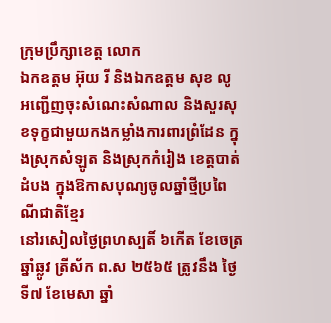ក្រុមប្រឹក្សាខេត្ត លោក
ឯកឧត្តម អ៊ុយ រី និងឯកឧត្តម សុខ លូ អញ្ជើញចុះសំណេះសំណាល និងសួរសុខទុក្ខជាមួយកងកម្លាំងការពារព្រំដែន ក្នុងស្រុកសំឡូត និងស្រុកកំរៀង ខេត្តបាត់ដំបង ក្នុងឱកាសបុណ្យចូលឆ្នាំថ្មីប្រពៃណីជាតិខ្មែរ
នៅរសៀលថ្ងៃព្រហស្បតិ៍ ៦កើត ខែចេត្រ ឆ្នាំឆ្លូវ ត្រីស័ក ព.ស ២៥៦៥ ត្រូវនឹង ថ្ងៃទី៧ ខែមេសា ឆ្នាំ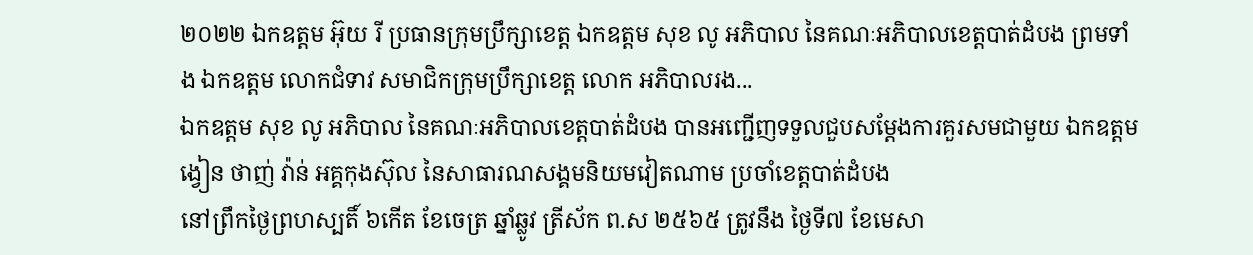២០២២ ឯកឧត្តម អ៊ុយ រី ប្រធានក្រុមប្រឹក្សាខេត្ត ឯកឧត្តម សុខ លូ អភិបាល នៃគណៈអភិបាលខេត្តបាត់ដំបង ព្រមទាំង ឯកឧត្តម លោកជំទាវ សមាជិកក្រុមប្រឹក្សាខេត្ត លោក អភិបាលរង...
ឯកឧត្តម សុខ លូ អភិបាល នៃគណៈអភិបាលខេត្តបាត់ដំបង បានអញ្ជើញទទួលជួបសម្ដែងការគួរសមជាមួយ ឯកឧត្តម ង្វៀន ថាញ់ វ៉ាន់ អគ្គកុងស៊ុល នៃសាធារណសង្គមនិយមវៀតណាម ប្រចាំខេត្តបាត់ដំបង
នៅព្រឹកថ្ងៃព្រហស្បតិ៍ ៦កើត ខែចេត្រ ឆ្នាំឆ្លូវ ត្រីស័ក ព.ស ២៥៦៥ ត្រូវនឹង ថ្ងៃទី៧ ខែមេសា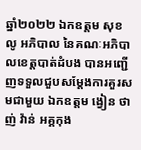ឆ្នាំ២០២២ ឯកឧត្តម សុខ លូ អភិបាល នៃគណៈអភិបាលខេត្តបាត់ដំបង បានអញ្ជើញទទួលជួបសម្ដែងការគួរសមជាមួយ ឯកឧត្តម ង្វៀន ថាញ់ វ៉ាន់ អគ្គកុង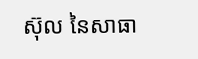ស៊ុល នៃសាធា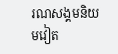រណសង្គមនិយមវៀត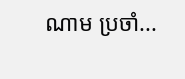ណាម ប្រចាំ...